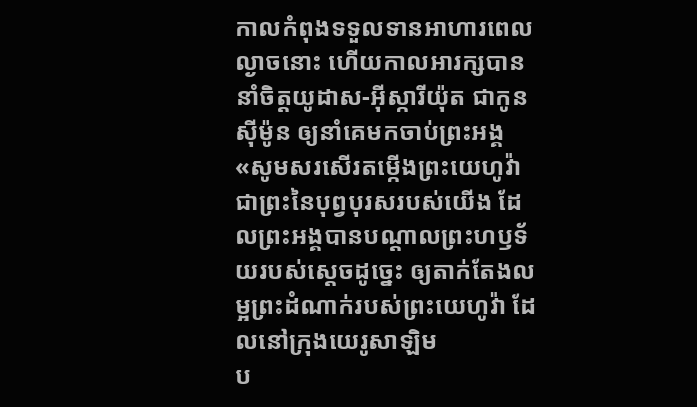កាលកំពុងទទួលទានអាហារពេលល្ងាចនោះ ហើយកាលអារក្សបាននាំចិត្តយូដាស-អ៊ីស្ការីយ៉ុត ជាកូនស៊ីម៉ូន ឲ្យនាំគេមកចាប់ព្រះអង្គ
«សូមសរសើរតម្កើងព្រះយេហូវ៉ា ជាព្រះនៃបុព្វបុរសរបស់យើង ដែលព្រះអង្គបានបណ្ដាលព្រះហឫទ័យរបស់ស្តេចដូច្នេះ ឲ្យតាក់តែងលម្អព្រះដំណាក់របស់ព្រះយេហូវ៉ា ដែលនៅក្រុងយេរូសាឡិម
ប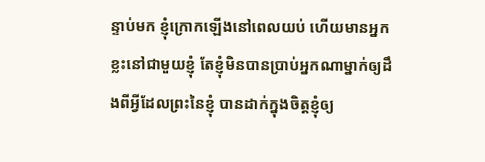ន្ទាប់មក ខ្ញុំក្រោកឡើងនៅពេលយប់ ហើយមានអ្នកខ្លះនៅជាមួយខ្ញុំ តែខ្ញុំមិនបានប្រាប់អ្នកណាម្នាក់ឲ្យដឹងពីអ្វីដែលព្រះនៃខ្ញុំ បានដាក់ក្នុងចិត្តខ្ញុំឲ្យ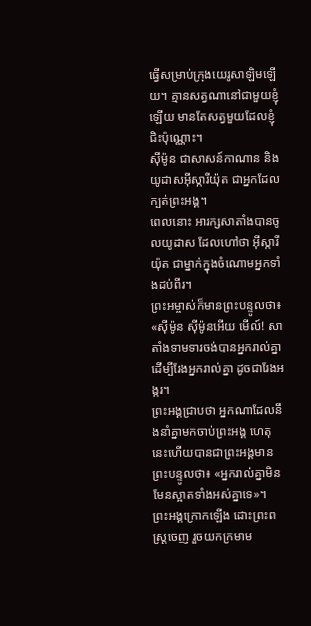ធ្វើសម្រាប់ក្រុងយេរូសាឡិមឡើយ។ គ្មានសត្វណានៅជាមួយខ្ញុំឡើយ មានតែសត្វមួយដែលខ្ញុំជិះប៉ុណ្ណោះ។
ស៊ីម៉ូន ជាសាសន៍កាណាន និងយូដាសអ៊ីស្ការីយ៉ុត ជាអ្នកដែលក្បត់ព្រះអង្គ។
ពេលនោះ អារក្សសាតាំងបានចូលយូដាស ដែលហៅថា អ៊ីស្ការីយ៉ុត ជាម្នាក់ក្នុងចំណោមអ្នកទាំងដប់ពីរ។
ព្រះអម្ចាស់ក៏មានព្រះបន្ទូលថា៖ «ស៊ីម៉ូន ស៊ីម៉ូនអើយ មើល៍! សាតាំងទាមទារចង់បានអ្នករាល់គ្នា ដើម្បីរែងអ្នករាល់គ្នា ដូចជារែងអង្ករ។
ព្រះអង្គជ្រាបថា អ្នកណាដែលនឹងនាំគ្នាមកចាប់ព្រះអង្គ ហេតុនេះហើយបានជាព្រះអង្គមានព្រះបន្ទូលថា៖ «អ្នករាល់គ្នាមិនមែនស្អាតទាំងអស់គ្នាទេ»។
ព្រះអង្គក្រោកឡើង ដោះព្រះពស្ត្រចេញ រួចយកក្រមាម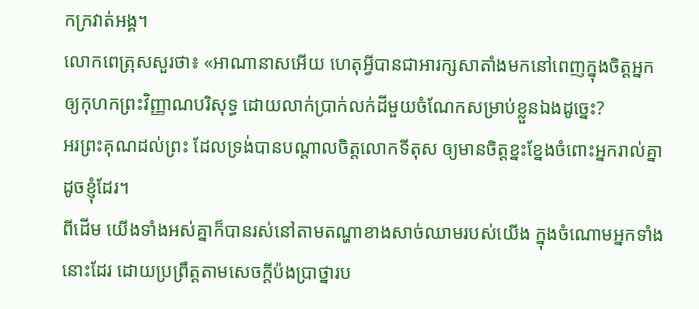កក្រវាត់អង្គ។
លោកពេត្រុសសួរថា៖ «អាណានាសអើយ ហេតុអ្វីបានជាអារក្សសាតាំងមកនៅពេញក្នុងចិត្តអ្នក ឲ្យកុហកព្រះវិញ្ញាណបរិសុទ្ធ ដោយលាក់ប្រាក់លក់ដីមួយចំណែកសម្រាប់ខ្លួនឯងដូច្នេះ?
អរព្រះគុណដល់ព្រះ ដែលទ្រង់បានបណ្តាលចិត្តលោកទីតុស ឲ្យមានចិត្តខ្នះខ្នែងចំពោះអ្នករាល់គ្នា ដូចខ្ញុំដែរ។
ពីដើម យើងទាំងអស់គ្នាក៏បានរស់នៅតាមតណ្ហាខាងសាច់ឈាមរបស់យើង ក្នុងចំណោមអ្នកទាំងនោះដែរ ដោយប្រព្រឹត្តតាមសេចក្តីប៉ងប្រាថ្នារប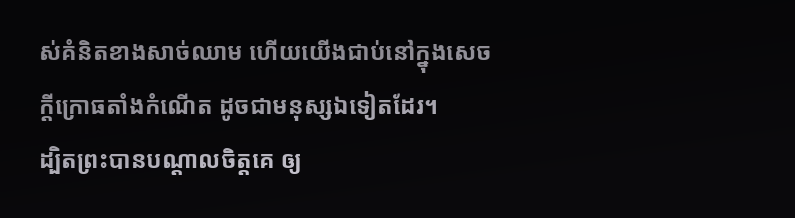ស់គំនិតខាងសាច់ឈាម ហើយយើងជាប់នៅក្នុងសេចក្ដីក្រោធតាំងកំណើត ដូចជាមនុស្សឯទៀតដែរ។
ដ្បិតព្រះបានបណ្ដាលចិត្តគេ ឲ្យ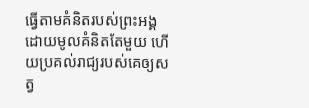ធ្វើតាមគំនិតរបស់ព្រះអង្គ ដោយមូលគំនិតតែមួយ ហើយប្រគល់រាជ្យរបស់គេឲ្យសត្វ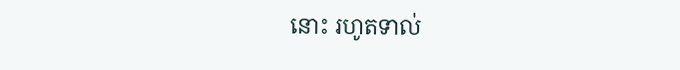នោះ រហូតទាល់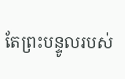តែព្រះបន្ទូលរបស់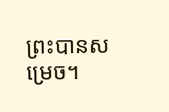ព្រះបានសម្រេច។